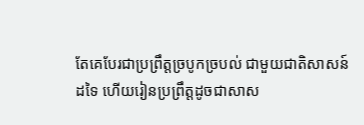តែគេបែរជាប្រព្រឹត្តច្របូកច្របល់ ជាមួយជាតិសាសន៍ដទៃ ហើយរៀនប្រព្រឹត្តដូចជាសាស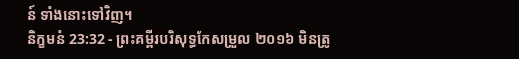ន៍ ទាំងនោះទៅវិញ។
និក្ខមនំ 23:32 - ព្រះគម្ពីរបរិសុទ្ធកែសម្រួល ២០១៦ មិនត្រូ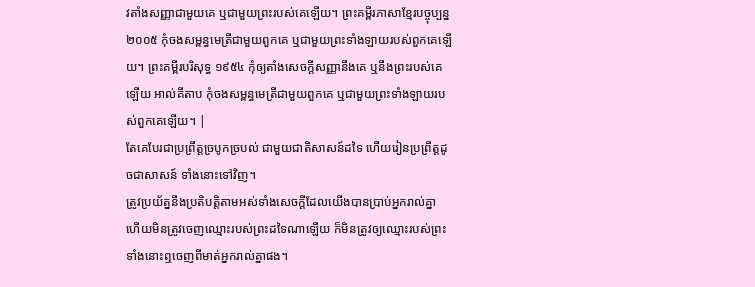វតាំងសញ្ញាជាមួយគេ ឬជាមួយព្រះរបស់គេឡើយ។ ព្រះគម្ពីរភាសាខ្មែរបច្ចុប្បន្ន ២០០៥ កុំចងសម្ពន្ធមេត្រីជាមួយពួកគេ ឬជាមួយព្រះទាំងឡាយរបស់ពួកគេឡើយ។ ព្រះគម្ពីរបរិសុទ្ធ ១៩៥៤ កុំឲ្យតាំងសេចក្ដីសញ្ញានឹងគេ ឬនឹងព្រះរបស់គេឡើយ អាល់គីតាប កុំចងសម្ពន្ធមេត្រីជាមួយពួកគេ ឬជាមួយព្រះទាំងឡាយរបស់ពួកគេឡើយ។ |
តែគេបែរជាប្រព្រឹត្តច្របូកច្របល់ ជាមួយជាតិសាសន៍ដទៃ ហើយរៀនប្រព្រឹត្តដូចជាសាសន៍ ទាំងនោះទៅវិញ។
ត្រូវប្រយ័ត្ននឹងប្រតិបត្តិតាមអស់ទាំងសេចក្ដីដែលយើងបានប្រាប់អ្នករាល់គ្នា ហើយមិនត្រូវចេញឈ្មោះរបស់ព្រះដទៃណាឡើយ ក៏មិនត្រូវឲ្យឈ្មោះរបស់ព្រះទាំងនោះឮចេញពីមាត់អ្នករាល់គ្នាផង។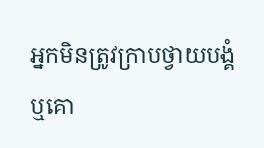អ្នកមិនត្រូវក្រាបថ្វាយបង្គំ ឬគោ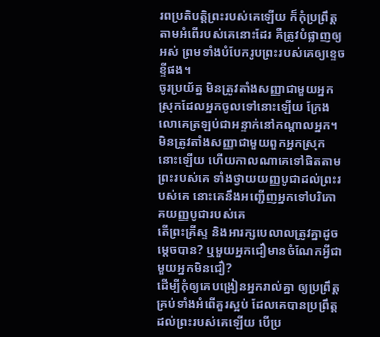រពប្រតិបត្តិព្រះរបស់គេឡើយ ក៏កុំប្រព្រឹត្តតាមអំពើរបស់គេនោះដែរ គឺត្រូវបំផ្លាញឲ្យអស់ ព្រមទាំងបំបែករូបព្រះរបស់គេឲ្យខ្ទេចខ្ទីផង។
ចូរប្រយ័ត្ន មិនត្រូវតាំងសញ្ញាជាមួយអ្នកស្រុកដែលអ្នកចូលទៅនោះឡើយ ក្រែងលោគេត្រឡប់ជាអន្ទាក់នៅកណ្ដាលអ្នក។
មិនត្រូវតាំងសញ្ញាជាមួយពួកអ្នកស្រុកនោះឡើយ ហើយកាលណាគេទៅផិតតាមព្រះរបស់គេ ទាំងថ្វាយយញ្ញបូជាដល់ព្រះរបស់គេ នោះគេនឹងអញ្ជើញអ្នកទៅបរិភោគយញ្ញបូជារបស់គេ
តើព្រះគ្រីស្ទ និងអារក្សបេលាលត្រូវគ្នាដូចម្ដេចបាន? ឬមួយអ្នកជឿមានចំណែកអ្វីជាមួយអ្នកមិនជឿ?
ដើម្បីកុំឲ្យគេបង្រៀនអ្នករាល់គ្នា ឲ្យប្រព្រឹត្តគ្រប់ទាំងអំពើគួរស្អប់ ដែលគេបានប្រព្រឹត្តដល់ព្រះរបស់គេឡើយ បើប្រ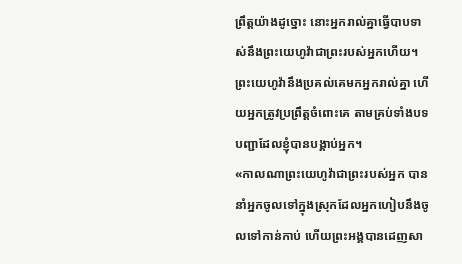ព្រឹត្តយ៉ាងដូច្នោះ នោះអ្នករាល់គ្នាធ្វើបាបទាស់នឹងព្រះយេហូវ៉ាជាព្រះរបស់អ្នកហើយ។
ព្រះយេហូវ៉ានឹងប្រគល់គេមកអ្នករាល់គ្នា ហើយអ្នកត្រូវប្រព្រឹត្តចំពោះគេ តាមគ្រប់ទាំងបទបញ្ជាដែលខ្ញុំបានបង្គាប់អ្នក។
«កាលណាព្រះយេហូវ៉ាជាព្រះរបស់អ្នក បាននាំអ្នកចូលទៅក្នុងស្រុកដែលអ្នកហៀបនឹងចូលទៅកាន់កាប់ ហើយព្រះអង្គបានដេញសា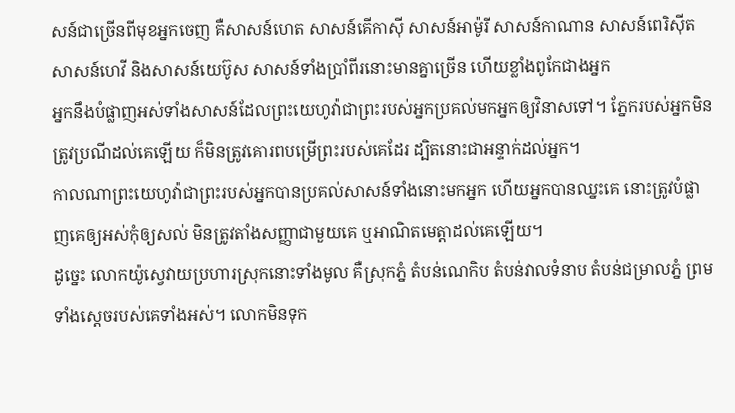សន៍ជាច្រើនពីមុខអ្នកចេញ គឺសាសន៍ហេត សាសន៍គើកាស៊ី សាសន៍អាម៉ូរី សាសន៍កាណាន សាសន៍ពេរិស៊ីត សាសន៍ហេវី និងសាសន៍យេប៊ូស សាសន៍ទាំងប្រាំពីរនោះមានគ្នាច្រើន ហើយខ្លាំងពូកែជាងអ្នក
អ្នកនឹងបំផ្លាញអស់ទាំងសាសន៍ដែលព្រះយេហូវ៉ាជាព្រះរបស់អ្នកប្រគល់មកអ្នកឲ្យវិនាសទៅ។ ភ្នែករបស់អ្នកមិនត្រូវប្រណីដល់គេឡើយ ក៏មិនត្រូវគោរពបម្រើព្រះរបស់គេដែរ ដ្បិតនោះជាអន្ទាក់ដល់អ្នក។
កាលណាព្រះយេហូវ៉ាជាព្រះរបស់អ្នកបានប្រគល់សាសន៍ទាំងនោះមកអ្នក ហើយអ្នកបានឈ្នះគេ នោះត្រូវបំផ្លាញគេឲ្យអស់កុំឲ្យសល់ មិនត្រូវតាំងសញ្ញាជាមួយគេ ឬអាណិតមេត្តាដល់គេឡើយ។
ដូច្នេះ លោកយ៉ូស្វេវាយប្រហារស្រុកនោះទាំងមូល គឺស្រុកភ្នំ តំបន់ណេកិប តំបន់វាលទំនាប តំបន់ជម្រាលភ្នំ ព្រមទាំងស្តេចរបស់គេទាំងអស់។ លោកមិនទុក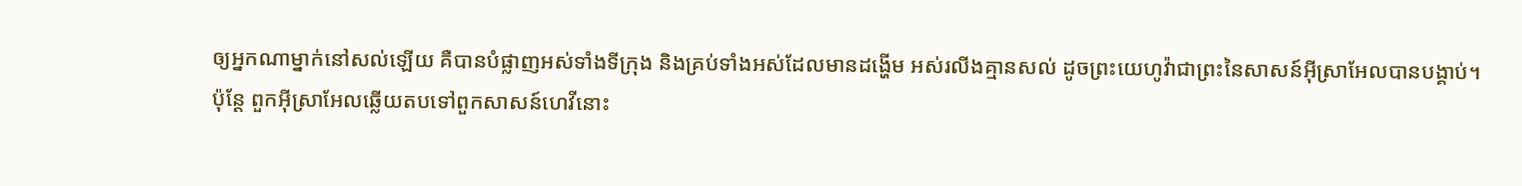ឲ្យអ្នកណាម្នាក់នៅសល់ឡើយ គឺបានបំផ្លាញអស់ទាំងទីក្រុង និងគ្រប់ទាំងអស់ដែលមានដង្ហើម អស់រលីងគ្មានសល់ ដូចព្រះយេហូវ៉ាជាព្រះនៃសាសន៍អ៊ីស្រាអែលបានបង្គាប់។
ប៉ុន្ដែ ពួកអ៊ីស្រាអែលឆ្លើយតបទៅពួកសាសន៍ហេវីនោះ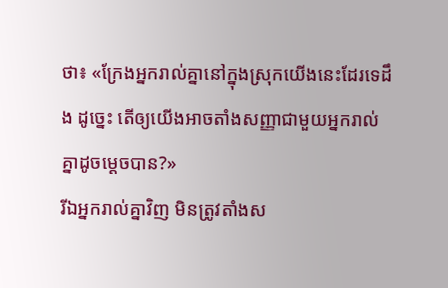ថា៖ «ក្រែងអ្នករាល់គ្នានៅក្នុងស្រុកយើងនេះដែរទេដឹង ដូច្នេះ តើឲ្យយើងអាចតាំងសញ្ញាជាមួយអ្នករាល់គ្នាដូចម្ដេចបាន?»
រីឯអ្នករាល់គ្នាវិញ មិនត្រូវតាំងស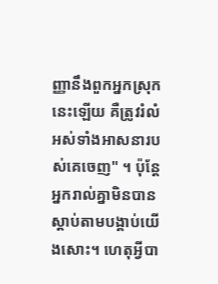ញ្ញានឹងពួកអ្នកស្រុកនេះឡើយ គឺត្រូវរំលំអស់ទាំងអាសនារបស់គេចេញ" ។ ប៉ុន្ដែ អ្នករាល់គ្នាមិនបានស្តាប់តាមបង្គាប់យើងសោះ។ ហេតុអ្វីបា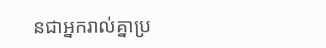នជាអ្នករាល់គ្នាប្រ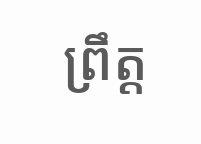ព្រឹត្ត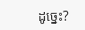ដូច្នេះ?